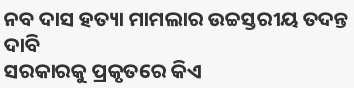ନବ ଦାସ ହତ୍ୟା ମାମଲାର ଉଚ୍ଚସ୍ତରୀୟ ତଦନ୍ତ ଦାବି
ସରକାରକୁ ପ୍ରକୃତରେ କିଏ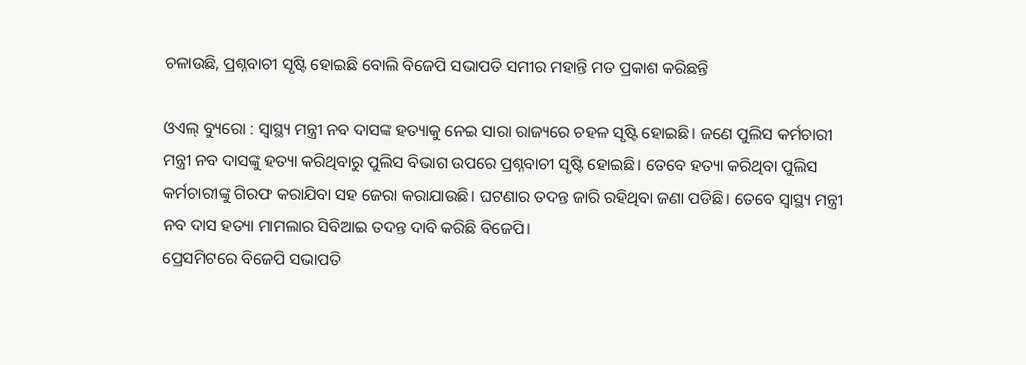ଚଳାଉଛି, ପ୍ରଶ୍ନବାଚୀ ସୃଷ୍ଟି ହୋଇଛି ବୋଲି ବିଜେପି ସଭାପତି ସମୀର ମହାନ୍ତି ମତ ପ୍ରକାଶ କରିଛନ୍ତି

ଓଏଲ୍ ବ୍ୟୁରୋ : ସ୍ୱାସ୍ଥ୍ୟ ମନ୍ତ୍ରୀ ନବ ଦାସଙ୍କ ହତ୍ୟାକୁ ନେଇ ସାରା ରାଜ୍ୟରେ ଚହଳ ସୃଷ୍ଟି ହୋଇଛି। ଜଣେ ପୁଲିସ କର୍ମଚାରୀ ମନ୍ତ୍ରୀ ନବ ଦାସଙ୍କୁ ହତ୍ୟା କରିଥିବାରୁ ପୁଲିସ ବିଭାଗ ଉପରେ ପ୍ରଶ୍ନବାଚୀ ସୃଷ୍ଟି ହୋଇଛି। ତେବେ ହତ୍ୟା କରିଥିବା ପୁଲିସ କର୍ମଚାରୀଙ୍କୁ ଗିରଫ କରାଯିବା ସହ ଜେରା କରାଯାଉଛି। ଘଟଣାର ତଦନ୍ତ ଜାରି ରହିଥିବା ଜଣା ପଡିଛି। ତେବେ ସ୍ୱାସ୍ଥ୍ୟ ମନ୍ତ୍ରୀ ନବ ଦାସ ହତ୍ୟା ମାମଲାର ସିବିଆଇ ତଦନ୍ତ ଦାବି କରିଛି ବିଜେପି।
ପ୍ରେସମିଟରେ ବିଜେପି ସଭାପତି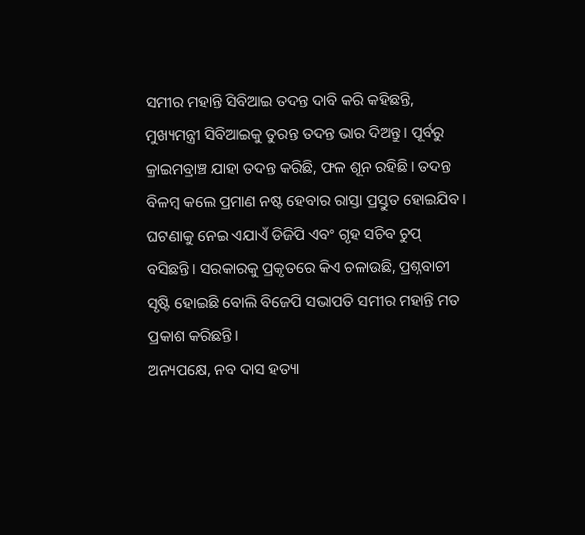ସମୀର ମହାନ୍ତି ସିବିଆଇ ତଦନ୍ତ ଦାବି କରି କହିଛନ୍ତି, ମୁଖ୍ୟମନ୍ତ୍ରୀ ସିବିଆଇକୁ ତୁରନ୍ତ ତଦନ୍ତ ଭାର ଦିଅନ୍ତୁ। ପୂର୍ବରୁ କ୍ରାଇମବ୍ରାଞ୍ଚ ଯାହା ତଦନ୍ତ କରିଛି, ଫଳ ଶୂନ ରହିଛି। ତଦନ୍ତ ବିଳମ୍ବ କଲେ ପ୍ରମାଣ ନଷ୍ଟ ହେବାର ରାସ୍ତା ପ୍ରସ୍ତୁତ ହୋଇଯିବ। ଘଟଣାକୁ ନେଇ ଏଯାଏଁ ଡିଜିପି ଏବଂ ଗୃହ ସଚିବ ଚୁପ୍ ବସିଛନ୍ତି। ସରକାରକୁ ପ୍ରକୃତରେ କିଏ ଚଳାଉଛି, ପ୍ରଶ୍ନବାଚୀ ସୃଷ୍ଟି ହୋଇଛି ବୋଲି ବିଜେପି ସଭାପତି ସମୀର ମହାନ୍ତି ମତ ପ୍ରକାଶ କରିଛନ୍ତି।
ଅନ୍ୟପକ୍ଷେ, ନବ ଦାସ ହତ୍ୟା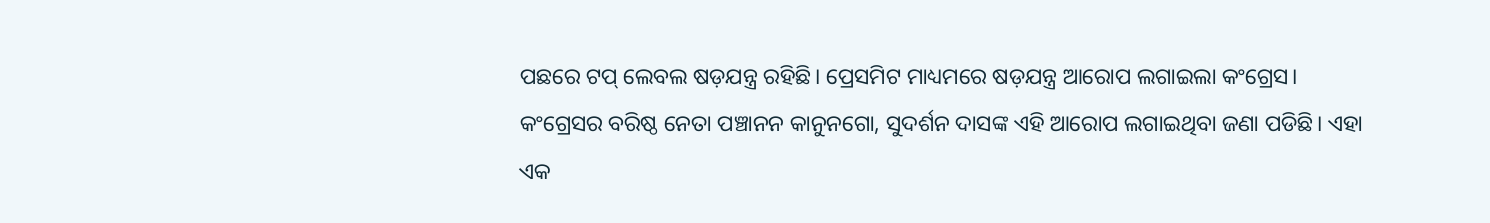ପଛରେ ଟପ୍ ଲେବଲ ଷଡ଼ଯନ୍ତ୍ର ରହିଛି। ପ୍ରେସମିଟ ମାଧ୍ୟମରେ ଷଡ଼ଯନ୍ତ୍ର ଆରୋପ ଲଗାଇଲା କଂଗ୍ରେସ। କଂଗ୍ରେସର ବରିଷ୍ଠ ନେତା ପଞ୍ଚାନନ କାନୁନଗୋ, ସୁଦର୍ଶନ ଦାସଙ୍କ ଏହି ଆରୋପ ଲଗାଇଥିବା ଜଣା ପଡିଛି। ଏହା ଏକ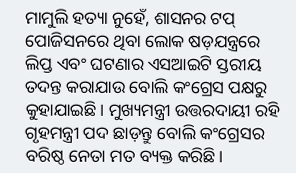ମାମୁଲି ହତ୍ୟା ନୁହେଁ, ଶାସନର ଟପ୍ ପୋଜିସନରେ ଥିବା ଲୋକ ଷଡ଼ଯନ୍ତ୍ରରେ ଲିପ୍ତ ଏବଂ ଘଟଣାର ଏସଆଇଟି ସ୍ତରୀୟ ତଦନ୍ତ କରାଯାଉ ବୋଲି କଂଗ୍ରେସ ପକ୍ଷରୁ କୁହାଯାଇଛି। ମୁଖ୍ୟମନ୍ତ୍ରୀ ଉତ୍ତରଦାୟୀ ରହି ଗୃହମନ୍ତ୍ରୀ ପଦ ଛାଡ଼ନ୍ତୁ ବୋଲି କଂଗ୍ରେସର ବରିଷ୍ଠ ନେତା ମତ ବ୍ୟକ୍ତ କରିଛି।